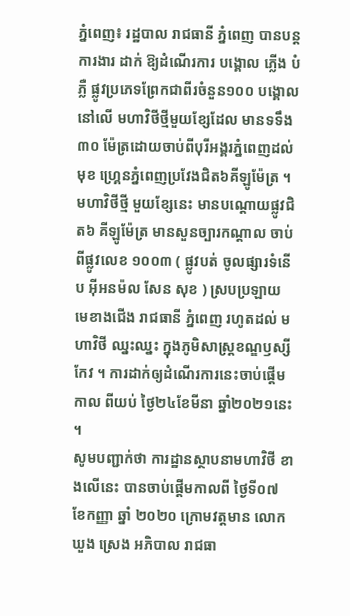ភ្នំពេញ៖ រដ្ឋបាល រាជធានី ភ្នំពេញ បានបន្ដការងារ ដាក់ ឱ្យដំណើរការ បង្គោល ភ្លើង បំភ្លឺ ផ្លូវប្រភេទព្រែកជាពីរចំនួន១០០ បង្គោលនៅលើ មហាវិថីថ្មីមួយខ្សែដែល មានទទឹង៣០ ម៉ែត្រដោយចាប់ពីបុរីអង្គរភ្នំពេញដល់មុខ ហ្គ្រេនភ្នំពេញប្រវែងជិត៦គីឡូម៉ែត្រ ។
មហាវិថីថ្មី មួយខ្សែនេះ មានបណ្តោយផ្លូវជិត៦ គីឡូម៉ែត្រ មានសួនច្បារកណ្តាល ចាប់ពីផ្លូវលេខ ១០០៣ ( ផ្លូវបត់ ចូលផ្សារទំនើប អុីអនម៉ល សែន សុខ ) ស្របប្រឡាយ មេខាងជើង រាជធានី ភ្នំពេញ រហូតដល់ មហាវិថី ឈ្នះឈ្នះ ក្នុងភូមិសាស្ត្រខណ្ឌឫស្សីកែវ ។ ការដាក់ឲ្យដំណើរការនេះចាប់ផ្តើមកាល ពីយប់ ថ្ងៃ២៤ខែមីនា ឆ្នាំ២០២១នេះ ។
សូមបញ្ជាក់ថា ការដ្ឋានស្ថាបនាមហាវិថី ខាងលើនេះ បានចាប់ផ្តើមកាលពី ថ្ងៃទី០៧ ខែកញ្ញា ឆ្នាំ ២០២០ ក្រោមវត្តមាន លោក ឃួង ស្រេង អភិបាល រាជធា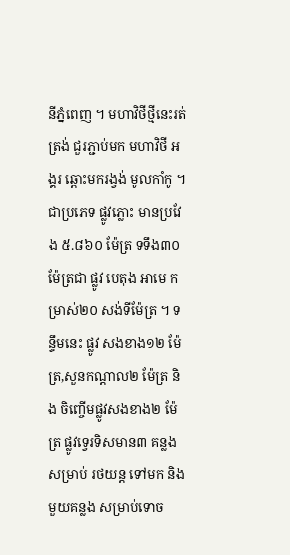នីភ្នំពេញ ។ មហាវិថីថ្មីនេះរត់ត្រង់ ជួរភ្ជាប់មក មហាវិថី អង្គរ ឆ្ពោះមករង្វង់ មូលកាំកូ ។ ជាប្រភេទ ផ្លូវភ្លោះ មានប្រវែង ៥.៨៦០ ម៉ែត្រ ទទឹង៣០ ម៉ែត្រជា ផ្លូវ បេតុង អាមេ កម្រាស់២០ សង់ទីម៉ែត្រ ។ ទន្ទឹមនេះ ផ្លូវ សងខាង១២ ម៉ែត្រ,សួនកណ្តាល២ ម៉ែត្រ និង ចិញ្ចើមផ្លូវសងខាង២ ម៉ែត្រ ផ្លូវទ្វេរទិសមាន៣ គន្លង សម្រាប់ រថយន្ត ទៅមក និងមួយគន្លង សម្រាប់ទោច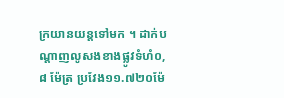ក្រយានយន្តទៅមក ។ ដាក់បណ្តាញលូសងខាងផ្លូវទំហំ០,៨ ម៉ែត្រ ប្រវែង១១.៧២០ម៉ែ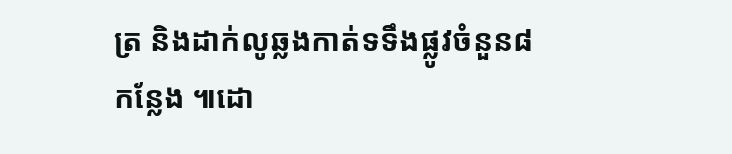ត្រ និងដាក់លូឆ្លងកាត់ទទឹងផ្លូវចំនួន៨កន្លែង ៕ដោ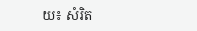យ៖ សំរិត